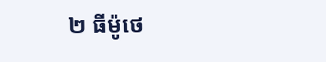២ ធីម៉ូថេ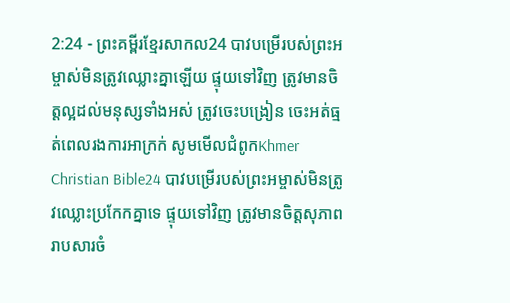2:24 - ព្រះគម្ពីរខ្មែរសាកល24 បាវបម្រើរបស់ព្រះអម្ចាស់មិនត្រូវឈ្លោះគ្នាឡើយ ផ្ទុយទៅវិញ ត្រូវមានចិត្តល្អដល់មនុស្សទាំងអស់ ត្រូវចេះបង្រៀន ចេះអត់ធ្មត់ពេលរងការអាក្រក់ សូមមើលជំពូកKhmer Christian Bible24 បាវបម្រើរបស់ព្រះអម្ចាស់មិនត្រូវឈ្លោះប្រកែកគ្នាទេ ផ្ទុយទៅវិញ ត្រូវមានចិត្ដសុភាពរាបសារចំ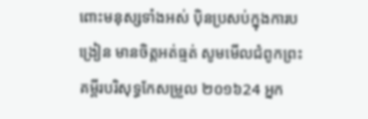ពោះមនុស្សទាំងអស់ ប៉ិនប្រសប់ក្នុងការបង្រៀន មានចិត្តអត់ធ្មត់ សូមមើលជំពូកព្រះគម្ពីរបរិសុទ្ធកែសម្រួល ២០១៦24 អ្នក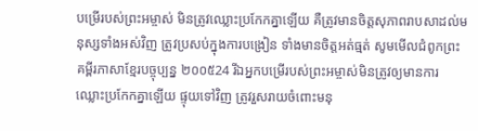បម្រើរបស់ព្រះអម្ចាស់ មិនត្រូវឈ្លោះប្រកែកគ្នាឡើយ គឺត្រូវមានចិត្តសុភាពរាបសាដល់មនុស្សទាំងអស់វិញ ត្រូវប្រសប់ក្នុងការបង្រៀន ទាំងមានចិត្តអត់ធ្មត់ សូមមើលជំពូកព្រះគម្ពីរភាសាខ្មែរបច្ចុប្បន្ន ២០០៥24 រីឯអ្នកបម្រើរបស់ព្រះអម្ចាស់មិនត្រូវឲ្យមានការឈ្លោះប្រកែកគ្នាឡើយ ផ្ទុយទៅវិញ ត្រូវរួសរាយចំពោះមនុ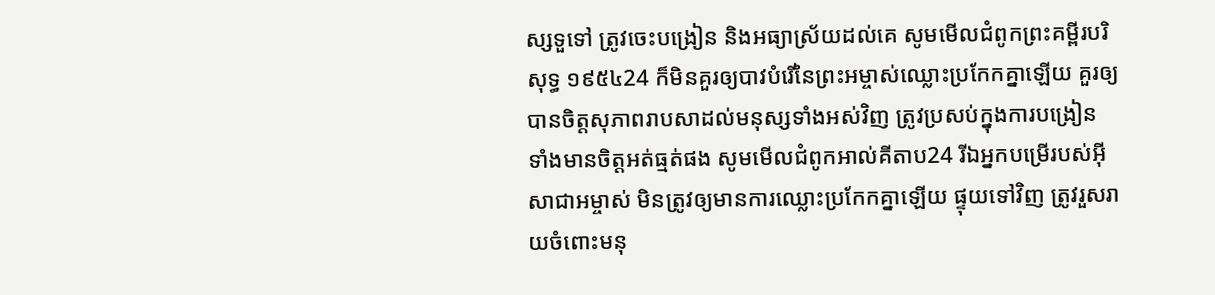ស្សទួទៅ ត្រូវចេះបង្រៀន និងអធ្យាស្រ័យដល់គេ សូមមើលជំពូកព្រះគម្ពីរបរិសុទ្ធ ១៩៥៤24 ក៏មិនគួរឲ្យបាវបំរើនៃព្រះអម្ចាស់ឈ្លោះប្រកែកគ្នាឡើយ គួរឲ្យបានចិត្តសុភាពរាបសាដល់មនុស្សទាំងអស់វិញ ត្រូវប្រសប់ក្នុងការបង្រៀន ទាំងមានចិត្តអត់ធ្មត់ផង សូមមើលជំពូកអាល់គីតាប24 រីឯអ្នកបម្រើរបស់អ៊ីសាជាអម្ចាស់ មិនត្រូវឲ្យមានការឈ្លោះប្រកែកគ្នាឡើយ ផ្ទុយទៅវិញ ត្រូវរួសរាយចំពោះមនុ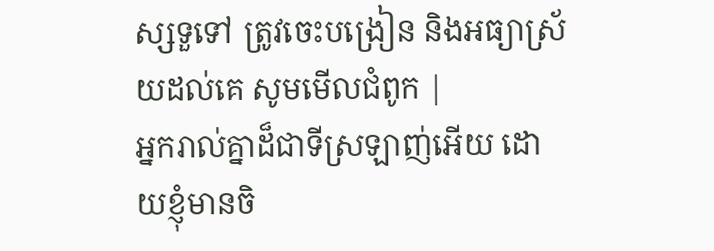ស្សទួទៅ ត្រូវចេះបង្រៀន និងអធ្យាស្រ័យដល់គេ សូមមើលជំពូក |
អ្នករាល់គ្នាដ៏ជាទីស្រឡាញ់អើយ ដោយខ្ញុំមានចិ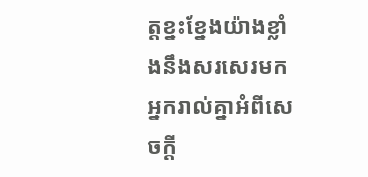ត្តខ្នះខ្នែងយ៉ាងខ្លាំងនឹងសរសេរមកអ្នករាល់គ្នាអំពីសេចក្ដី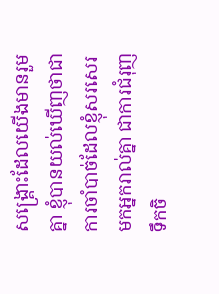សង្គ្រោះដែលយើងមានរួមគ្នា ខ្ញុំបានយល់ឃើញថាជាការចាំបាច់ដែលខ្ញុំសរសេរមកអ្នករាល់គ្នា ជាការជំរុញទឹកចិ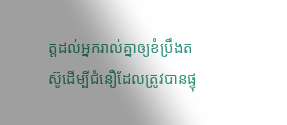ត្តដល់អ្នករាល់គ្នាឲ្យខំប្រឹងតស៊ូដើម្បីជំនឿដែលត្រូវបានផ្ទុ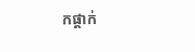កផ្ដាក់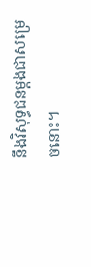នឹងវិសុទ្ធជនម្ដងជាសម្រេចនោះ។